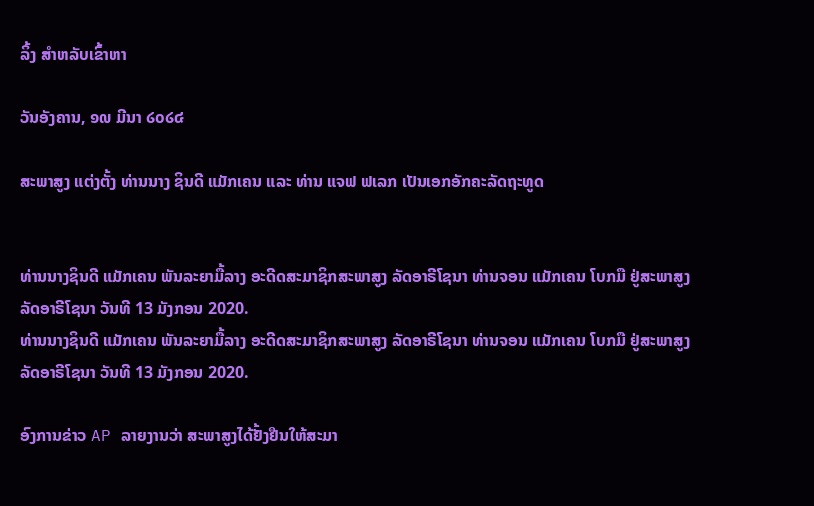ລິ້ງ ສຳຫລັບເຂົ້າຫາ

ວັນອັງຄານ, ໑໙ ມີນາ ໒໐໒໔

ສະພາສູງ ແຕ່ງຕັ້ງ ທ່ານນາງ ຊິນດີ ແມັກເຄນ ແລະ ທ່ານ ແຈຟ ຟເລກ ເປັນເອກອັກຄະລັດຖະທູດ


ທ່ານນາງຊິນດີ ແມັກເຄນ ພັນລະຍາມື້ລາງ ອະດີດສະມາຊິກສະພາສູງ ລັດອາຣີໂຊນາ ທ່ານຈອນ ແມັກເຄນ ໂບກມື ຢູ່ສະພາສູງລັດອາຣີໂຊນາ ວັນທີ 13 ມັງກອນ 2020.
ທ່ານນາງຊິນດີ ແມັກເຄນ ພັນລະຍາມື້ລາງ ອະດີດສະມາຊິກສະພາສູງ ລັດອາຣີໂຊນາ ທ່ານຈອນ ແມັກເຄນ ໂບກມື ຢູ່ສະພາສູງລັດອາຣີໂຊນາ ວັນທີ 13 ມັງກອນ 2020.

ອົງການຂ່າວ AP ລາຍງານວ່າ ສະພາສູງໄດ້ຢັ້ງຢືນໃຫ້ສະມາ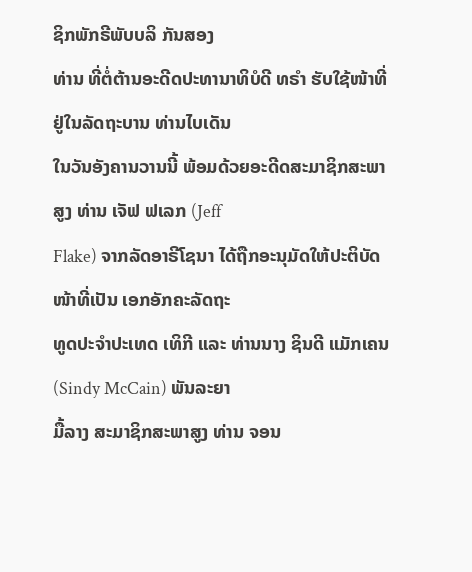ຊິກພັກຣີພັບບລິ ກັນສອງ
ທ່ານ ທີ່ຕໍ່ຕ້ານອະດີດປະທານາທິບໍດີ ທຣໍາ ຮັບໃຊ້ໜ້າທີ່ຢູ່ໃນລັດຖະບານ ທ່ານໄບເດັນ
ໃນວັນອັງຄານວານນີ້ ພ້ອມດ້ວຍອະດີດສະມາຊິກສະພາສູງ ທ່ານ ເຈັຟ ຟເລກ (Jeff
Flake) ຈາກລັດອາຣີໂຊນາ ໄດ້ຖືກອະນຸມັດໃຫ້ປະຕິບັດໜ້າທີ່ເປັນ ເອກອັກຄະລັດຖະ
ທູດປະຈຳປະເທດ ເທິກີ ແລະ ທ່ານນາງ ຊິນດີ ແມັກເຄນ (Sindy McCain) ພັນລະຍາ
ມື້ລາງ ສະມາຊິກສະພາສູງ ທ່ານ ຈອນ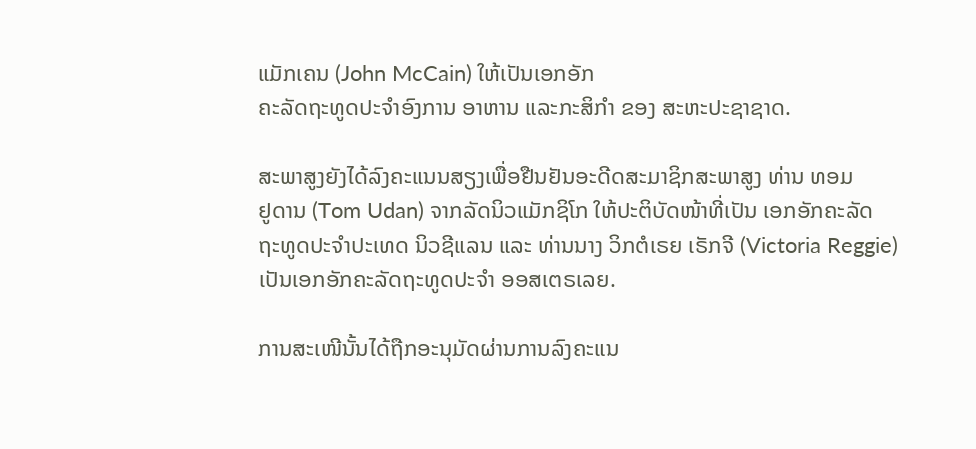ແມັກເຄນ (John McCain) ໃຫ້ເປັນເອກອັກ
ຄະລັດຖະທູດປະຈຳອົງການ ອາຫານ ແລະກະສິກຳ ຂອງ ສະຫະປະຊາຊາດ.

ສະພາສູງຍັງໄດ້ລົງຄະແນນສຽງເພື່ອຢືນຢັນອະດີດສະມາຊິກສະພາສູງ ທ່ານ ທອມ
ຢູດານ (Tom Udan) ຈາກລັດນິວແມັກຊິໂກ ໃຫ້ປະຕິບັດໜ້າທີ່ເປັນ ເອກອັກຄະລັດ
ຖະທູດປະຈຳປະເທດ ນິວຊີແລນ ແລະ ທ່ານນາງ ວິກຕໍເຣຍ ເຣັກຈີ (Victoria Reggie)
ເປັນເອກອັກຄະລັດຖະທູດປະຈຳ ອອສເຕຣເລຍ.

ການສະເໜີນັ້ນໄດ້ຖືກອະນຸມັດຜ່ານການລົງຄະແນ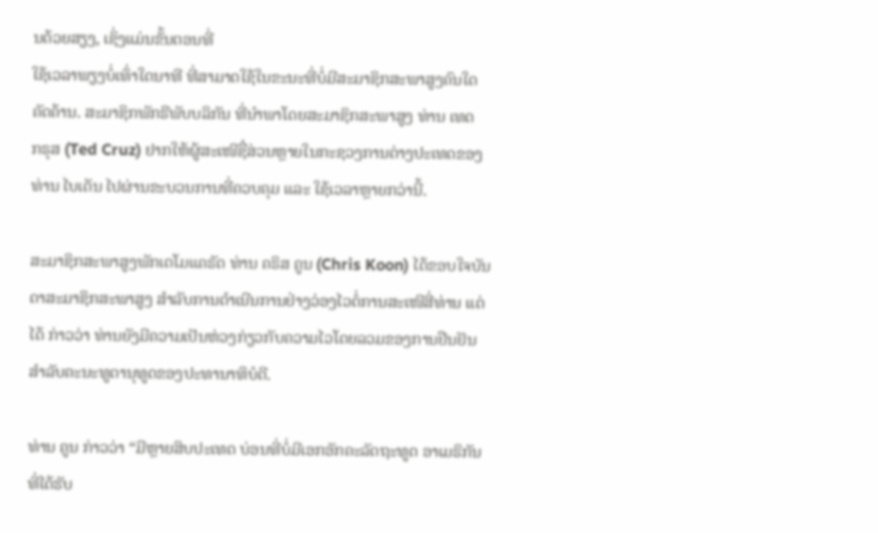ນດ້ວຍສຽງ, ເຊິ່ງແມ່ນຂັ້ນຕອນທີ່
ໃຊ້ເວລາພຽງບໍ່ເທົ່າໃດນາທີ ທີ່ສາມາດໃຊ້ໃນຂະນະທີ່ບໍ່ມີສະມາຊິກສະພາສູງຄົນໃດ
ຄັດຄ້ານ. ສະມາຊິກພັກຣີພັບບລິກັນ ທີ່ນຳພາໂດຍສະມາຊິກສະພາສູງ ທ່ານ ເທດ
ກຣຸສ (Ted Cruz) ຢາກໃຫ້ຜູ້ສະເໜີຊື່ສ່ວນຫຼາຍໃນກະຊວງການຕ່າງປະເທດຂອງ
ທ່ານ ໄບເດັນ ໄປຜ່ານຂະບວນການທີ່ຄວບຄຸມ ແລະ ໃຊ້ເວລາຫຼາຍກວ່ານີ້.

ສະມາຊິກສະພາສູງພັກເດໂມແຄຣັດ ທ່ານ ຄຣິສ ຄູນ (Chris Koon) ໄດ້ຂອບໃຈບັນ
ດາສະມາຊິກສະພາສູງ ສຳລັບການດຳເນີນການຢ່າງວ່ອງໄວຕໍ່ການສະເໜີສີ່ທ່ານ ແຕ່
ໄດ້ ກ່າວວ່າ ທ່ານຍັງມີຄວາມເປັນຫ່ວງກ່ຽວກັບຄວາມໄວໂດຍລວມຂອງການຢືນຢັນ
ສຳລັບຄະນະທູຕານຸທູດຂອງປະທານາທິບໍດີ.

ທ່ານ ຄູນ ກ່າວວ່າ “ມີຫຼາຍສິບປະເທດ ບ່ອນທີ່ບໍ່ມີເອກອັກຄະລັດຖະທູດ ອາເມຣິກັນ
ທີ່ໄດ້ຮັບ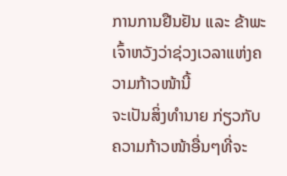ການການຢືນຢັນ ແລະ ຂ້າພະເຈົ້າຫວັງວ່າຊ່ວງເວລາແຫ່ງຄວາມກ້າວໜ້ານີ້
ຈະເປັນສິ່ງທຳນາຍ ກ່ຽວກັບ ຄວາມກ້າວໜ້າອື່ນໆທີ່ຈະ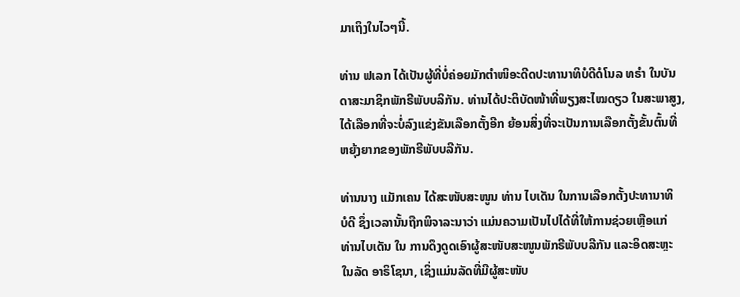ມາເຖິງໃນໄວໆນີ້.

ທ່ານ ຟເລກ ໄດ້ເປັນຜູ້ທີ່ບໍ່ຄ່ອຍມັກຕຳໜິອະດີດປະທານາທິບໍດີດໍໂນລ ທຣໍາ ໃນບັນ
ດາສະມາຊິກພັກຣີພັບບລິກັນ. ທ່ານໄດ້ປະຕິບັດໜ້າທີ່ພຽງສະໄໝດຽວ ໃນສະພາສູງ,
ໄດ້ເລືອກທີ່ຈະບໍ່ລົງແຂ່ງຂັນເລືອກຕັ້ງອີກ ຍ້ອນສິ່ງທີ່ຈະເປັນການເລືອກຕັ້ງຂັ້ນຕົ້ນທີ່
ຫຍຸ້ງຍາກຂອງພັກຣີພັບບລີກັນ.

ທ່ານນາງ ແມັກເຄນ ໄດ້ສະໜັບສະໜູນ ທ່ານ ໄບເດັນ ໃນການເລືອກຕັ້ງປະທານາທິ
ບໍດີ ຊຶ່ງເວລານັ້ນຖືກພິຈາລະນາວ່າ ແມ່ນຄວາມເປັນໄປໄດ້ທີ່ໃຫ້ການຊ່ວຍເຫຼືອແກ່
ທ່ານໄບເດັນ ໃນ ການດຶງດູດເອົາຜູ້ສະໜັບສະໜູນພັກຣີພັບບລີກັນ ແລະອິດສະຫຼະ
ໃນລັດ ອາຣິໂຊນາ, ເຊິ່ງແມ່ນລັດທີ່ມີຜູ້ສະໜັບ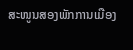ສະໜູນສອງພັກການເມືອງ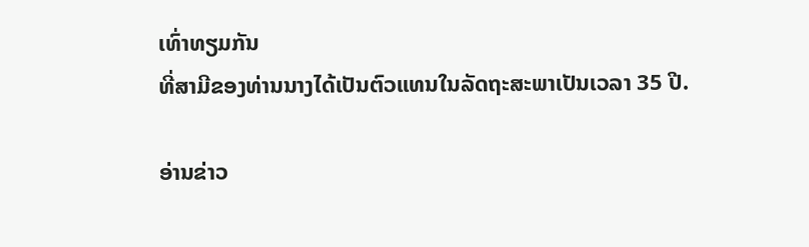ເທົ່າທຽມກັນ
ທີ່ສາມີຂອງທ່ານນາງໄດ້ເປັນຕົວແທນໃນລັດຖະສະພາເປັນເວລາ 35 ປີ.

ອ່ານຂ່າວ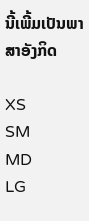ນີ້ເພີ້ມເປັນພາສາອັງກິດ

XS
SM
MD
LG